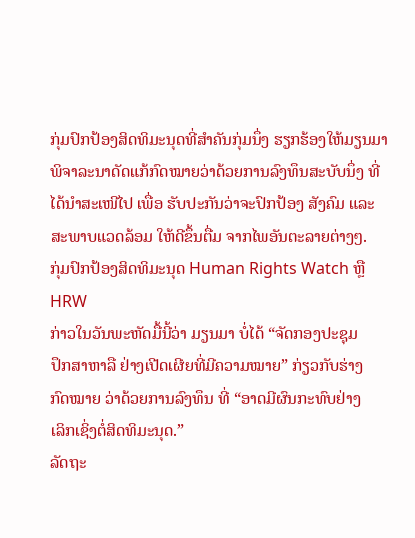ກຸ່ມປົກປ້ອງສິດທິມະນຸດທີ່ສຳຄັນກຸ່ມນຶ່ງ ຮຽກຮ້ອງໃຫ້ມຽນມາ
ພິຈາລະນາດັດແກ້ກົດໝາຍວ່າດ້ວຍການລົງທຶນສະບັບນຶ່ງ ທີ່
ໄດ້ນຳສະເໜີໄປ ເພື່ອ ຮັບປະກັນວ່າຈະປົກປ້ອງ ສັງຄົມ ແລະ
ສະພາບແວດລ້ອມ ໃຫ້ດີຂຶ້ນຕື່ມ ຈາກໄພອັນຕະລາຍຕ່າງໆ.
ກຸ່ມປົກປ້ອງສິດທິມະນຸດ Human Rights Watch ຫຼື HRW
ກ່າວໃນວັນພະຫັດມື້ນີ້ວ່າ ມຽນມາ ບໍ່ໄດ້ “ຈັດກອງປະຊຸມ
ປຶກສາຫາລື ຢ່າງເປີດເຜີຍທີ່ມີຄວາມໝາຍ” ກ່ຽວກັບຮ່າງ
ກົດໝາຍ ວ່າດ້ວຍການລົງທຶນ ທີ່ “ອາດມີຜົນກະທົບຢ່າງ
ເລິກເຊິ່ງຕໍ່ສິດທິມະນຸດ.”
ລັດຖະ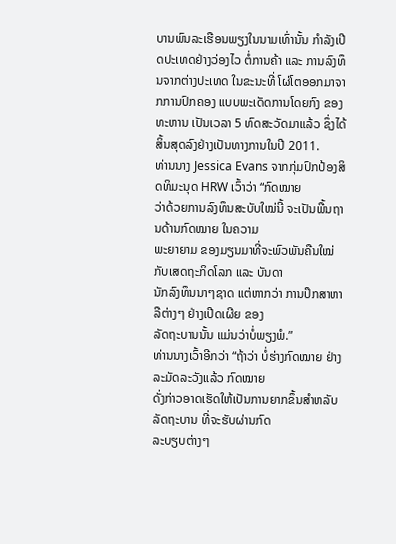ບານພົນລະເຮືອນພຽງໃນນາມເທົ່ານັ້ນ ກຳລັງເປີດປະເທດຢ່າງວ່ອງໄວ ຕໍ່ການຄ້າ ແລະ ການລົງທຶນຈາກຕ່າງປະເທດ ໃນຂະນະທີ່ ໂຜ່ໂຕອອກມາຈາກການປົກຄອງ ແບບພະເດັດການໂດຍກົງ ຂອງທະຫານ ເປັນເວລາ 5 ທົດສະວັດມາແລ້ວ ຊຶ່ງໄດ້ສິ້ນສຸດລົງຢ່າງເປັນທາງການໃນປີ 2011.
ທ່ານນາງ Jessica Evans ຈາກກຸ່ມປົກປ້ອງສິດທິມະນຸດ HRW ເວົ້າວ່າ “ກົດໝາຍ
ວ່າດ້ວຍການລົງທຶນສະບັບໃໝ່ນີ້ ຈະເປັນພື້ນຖານດ້ານກົດໝາຍ ໃນຄວາມ
ພະຍາຍາມ ຂອງມຽນມາທີ່ຈະພົວພັນຄືນໃໝ່ ກັບເສດຖະກິດໂລກ ແລະ ບັນດາ
ນັກລົງທຶນນາໆຊາດ ແຕ່ຫາກວ່າ ການປຶກສາຫາລືຕ່າງໆ ຢ່າງເປີດເຜີຍ ຂອງ
ລັດຖະບານນັ້ນ ແມ່ນວ່າບໍ່ພຽງພໍ.”
ທ່ານນາງເວົ້າອີກວ່າ “ຖ້າວ່າ ບໍ່ຮ່າງກົດໝາຍ ຢ່າງລະມັດລະວັງແລ້ວ ກົດໝາຍ
ດັ່ງກ່າວອາດເຮັດໃຫ້ເປັນການຍາກຂຶ້ນສຳຫລັບລັດຖະບານ ທີ່ຈະຮັບຜ່ານກົດ
ລະບຽບຕ່າງໆ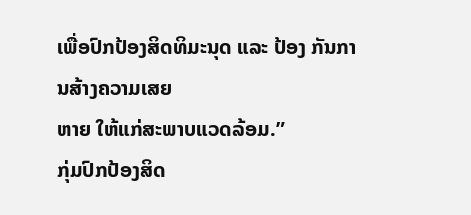ເພື່ອປົກປ້ອງສິດທິມະນຸດ ແລະ ປ້ອງ ກັນການສ້າງຄວາມເສຍ
ຫາຍ ໃຫ້ແກ່ສະພາບແວດລ້ອມ.”
ກຸ່ມປົກປ້ອງສິດ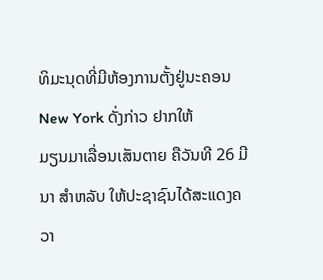ທິມະນຸດທີ່ມີຫ້ອງການຕັ້ງຢູ່ນະຄອນ New York ດັ່ງກ່າວ ຢາກໃຫ້
ມຽນມາເລື່ອນເສັນຕາຍ ຄືວັນທີ 26 ມີນາ ສຳຫລັບ ໃຫ້ປະຊາຊົນໄດ້ສະແດງຄວາ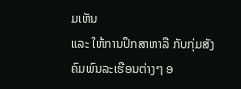ມເຫັນ
ແລະ ໃຫ້ການປຶກສາຫາລື ກັບກຸ່ມສັງຄົມພົນລະເຮືອນຕ່າງໆ ອ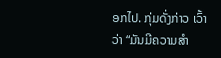ອກໄປ. ກຸ່ມດັ່ງກ່າວ ເວົ້າ
ວ່າ “ມັນມີຄວາມສຳ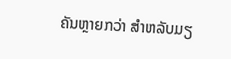ຄັນຫຼາຍກວ່າ ສຳຫລັບມຽ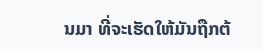ນມາ ທີ່ຈະເຮັດໃຫ້ມັນຖືກຕ້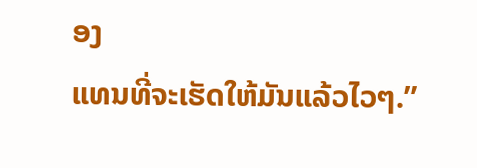ອງ
ແທນທີ່ຈະເຮັດໃຫ້ມັນແລ້ວໄວໆ.”